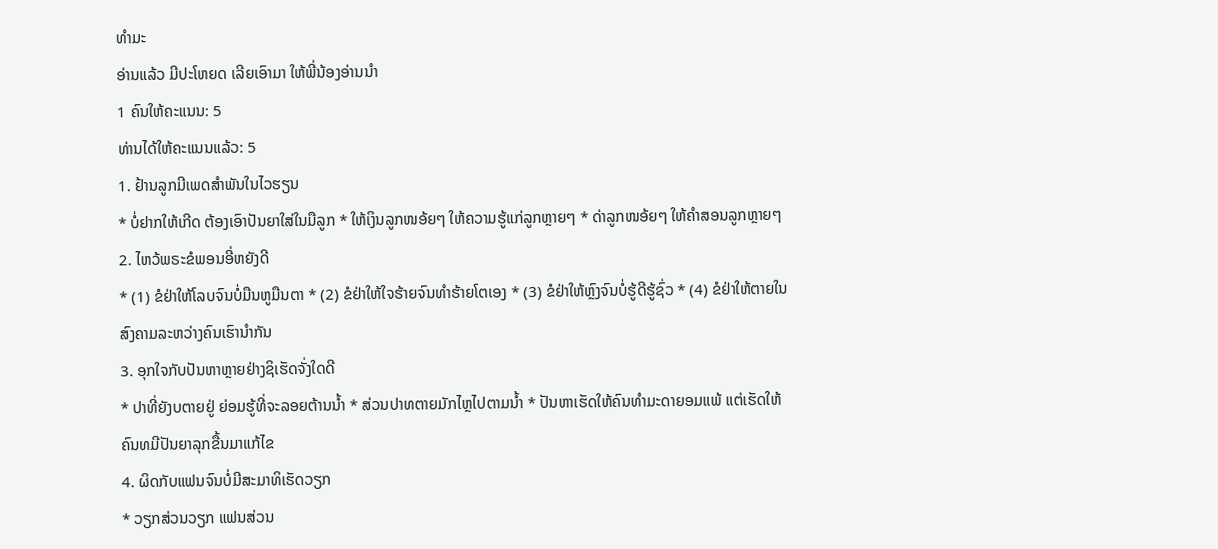ທຳມະ
ອ່ານແລ້ວ ມີປະໂຫຍດ ເລີຍເອົາມາ ໃຫ້ພີ່ນ້ອງອ່ານນໍາ
1 ຄົນໃຫ້ຄະແນນ: 5
ທ່ານໄດ້ໃຫ້ຄະແນນແລ້ວ: 5
1. ຢ້ານລູກມີເພດສຳພັນໃນໄວຮຽນ
* ບໍ່ຢາກໃຫ້ເກີດ ຕ້ອງເອົາປັນຍາໃສ່ໃນມືລູກ * ໃຫ້ເງິນລູກໜອ້ຍໆ ໃຫ້ຄວາມຮູ້ແກ່ລູກຫຼາຍໆ * ດ່າລູກໜອ້ຍໆ ໃຫ້ຄຳສອນລູກຫຼາຍໆ
2. ໄຫວ້ພຣະຂໍພອນອີ່ຫຍັງດີ
* (1) ຂໍຢ່າໃຫ້ໂລບຈົນບໍ່ມືນຫູມືນຕາ * (2) ຂໍຢ່າໃຫ້ໃຈຮ້າຍຈົນທຳຮ້າຍໂຕເອງ * (3) ຂໍຢ່າໃຫ້ຫຼົງຈົນບໍ່ຮູ້ດີຮູ້ຊົ່ວ * (4) ຂໍຢ່າໃຫ້ຕາຍໃນສົງຄາມລະຫວ່າງຄົນເຮົານຳກັນ
3. ອຸກໃຈກັບປັນຫາຫຼາຍຢ່າງຊິເຮັດຈັ່ງໃດດີ
* ປາທີ່ຍັງບຕາຍຢູ່ ຍ່ອມຮູ້ທີ່ຈະລອຍຕ້ານນ້ຳ * ສ່ວນປາທຕາຍມັກໄຫຼໄປຕາມນ້ຳ * ປັນຫາເຮັດໃຫ້ຄົນທຳມະດາຍອມແພ້ ແຕ່ເຮັດໃຫ້ຄົນທມີປັນຍາລຸກຂື້ນມາແກ້ໄຂ
4. ຜິດກັບແຟນຈົນບໍ່ມີສະມາທິເຮັດວຽກ
* ວຽກສ່ວນວຽກ ແຟນສ່ວນ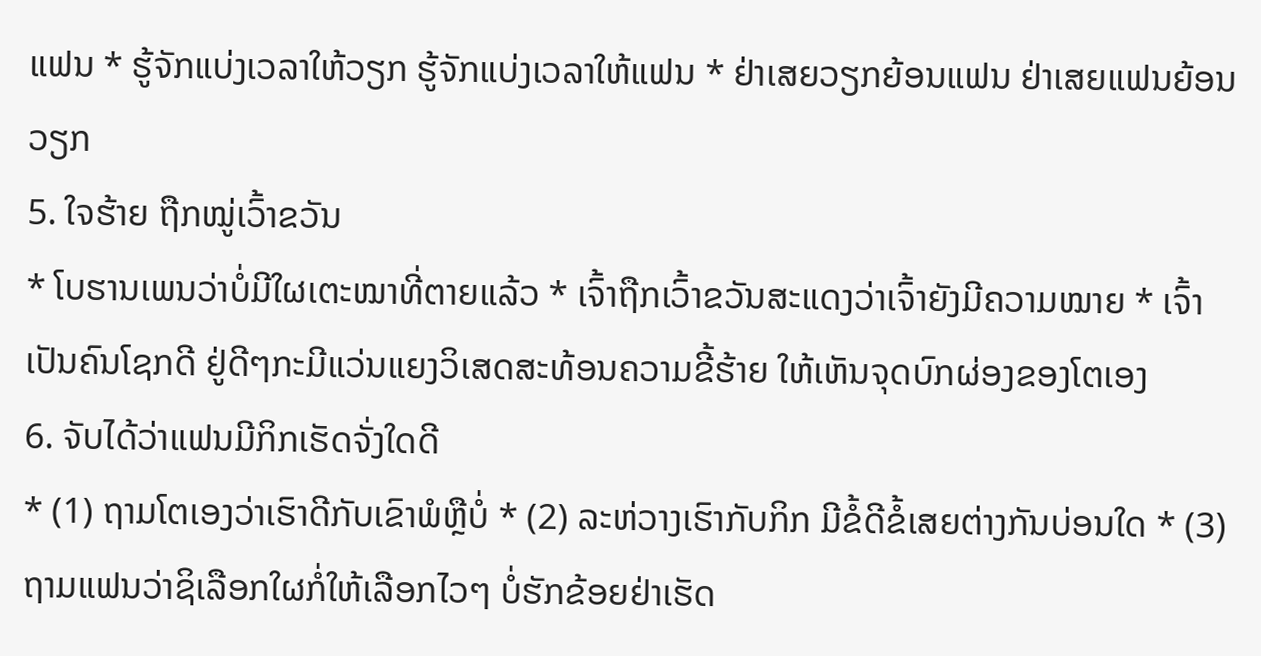ແຟນ * ຮູ້ຈັກແບ່ງເວລາໃຫ້ວຽກ ຮູ້ຈັກແບ່ງເວລາໃຫ້ແຟນ * ຢ່າເສຍວຽກຍ້ອນແຟນ ຢ່າເສຍແຟນຍ້ອນວຽກ
5. ໃຈຮ້າຍ ຖືກໝູ່ເວົ້າຂວັນ
* ໂບຮານເພນວ່າບໍ່ມີໃຜເຕະໝາທີ່ຕາຍແລ້ວ * ເຈົ້າຖືກເວົ້າຂວັນສະແດງວ່າເຈົ້າຍັງມີຄວາມໝາຍ * ເຈົ້າເປັນຄົນໂຊກດີ ຢູ່ດີໆກະມີແວ່ນແຍງວິເສດສະທ້ອນຄວາມຂີ້ຮ້າຍ ໃຫ້ເຫັນຈຸດບົກຜ່ອງຂອງໂຕເອງ
6. ຈັບໄດ້ວ່າແຟນມີກິກເຮັດຈັ່ງໃດດີ
* (1) ຖາມໂຕເອງວ່າເຮົາດີກັບເຂົາພໍຫຼືບໍ່ * (2) ລະຫ່ວາງເຮົາກັບກິກ ມີຂໍ້ດີຂໍ້ເສຍຕ່າງກັນບ່ອນໃດ * (3) ຖາມແຟນວ່າຊິເລືອກໃຜກໍ່ໃຫ້ເລືອກໄວໆ ບໍ່ຮັກຂ້ອຍຢ່າເຮັດ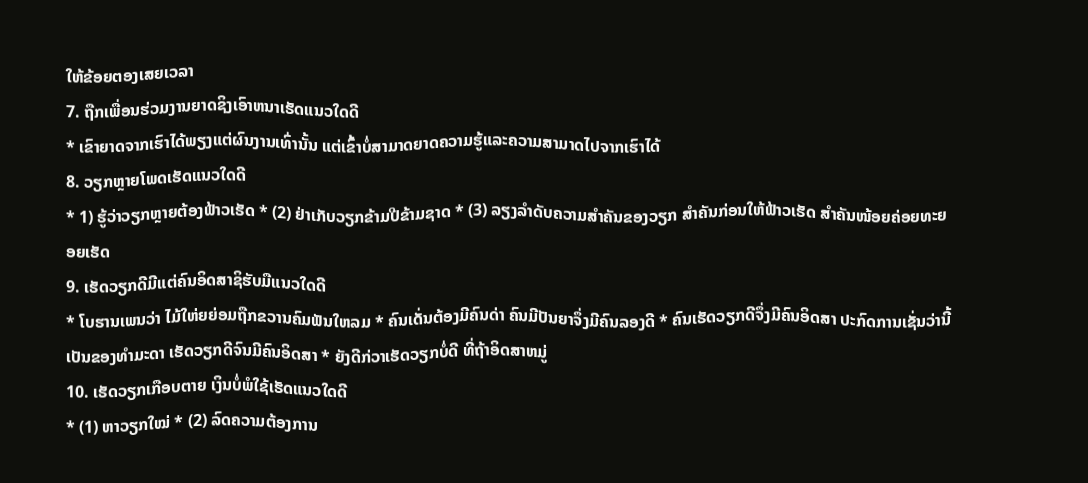ໃຫ້ຂ້ອຍຕອງເສຍເວລາ
7. ຖືກເພື່ອນຮ່ວມງານຍາດຊິງເອົາຫນາເຮັດແນວໃດດີ
* ເຂົາຍາດຈາກເຮົາໄດ້ພຽງແຕ່ຜົນງານເທົ່ານັ້ນ ແຕ່ເຂົ້າບໍ່ສາມາດຍາດຄວາມຮູ້ແລະຄວາມສາມາດໄປຈາກເຮົາໄດ້
8. ວຽກຫຼາຍໂພດເຮັດແນວໃດດີ
* 1) ຮູ້ວ່າວຽກຫຼາຍຕ້ອງຟ້າວເຮັດ * (2) ຢ່າເກັບວຽກຂ້າມປີຂ້າມຊາດ * (3) ລຽງລຳດັບຄວາມສຳຄັນຂອງວຽກ ສຳຄັນກ່ອນໃຫ້ຟ້າວເຮັດ ສຳຄັນໜ້ອຍຄ່ອຍທະຍອຍເຮັດ
9. ເຮັດວຽກດີມີແຕ່ຄົນອິດສາຊິຮັບມືແນວໃດດີ
* ໂບຮານເພນວ່າ ໄມ້ໃຫ່ຍຍ່ອມຖືກຂວານຄົມຟັນໃຫລມ * ຄົນເດັ່ນຕ້ອງມີຄົນດ່າ ຄົນມີປັນຍາຈຶ່ງມີຄົນລອງດີ * ຄົນເຮັດວຽກດີຈຶ່ງມີຄົນອິດສາ ປະກົດການເຊັ່ນວ່ານີ້ ເປັນຂອງທຳມະດາ ເຮັດວຽກດີຈົນມີຄົນອິດສາ * ຍັງດີກ່ວາເຮັດວຽກບໍ່ດີ ທີ່ຖ້າອິດສາຫມູ່
10. ເຮັດວຽກເກືອບຕາຍ ເງິນບໍ່ພໍໃຊ້ເຮັດແນວໃດດີ
* (1) ຫາວຽກໃໝ່ * (2) ລົດຄວາມຕ້ອງການ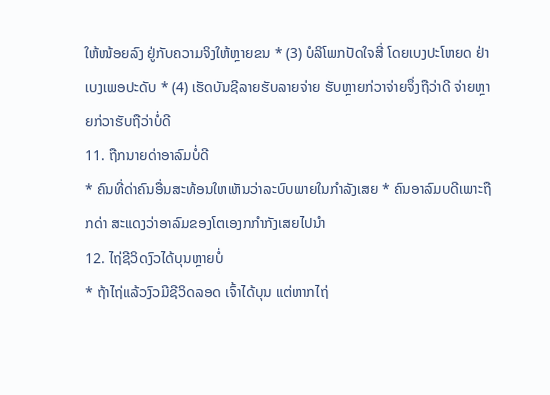ໃຫ້ໜ້ອຍລົງ ຢູ່ກັບຄວາມຈິງໃຫ້ຫຼາຍຂນ * (3) ບໍລິໂພກປັດໃຈສີ່ ໂດຍເບງປະໂຫຍດ ຢ່າເບງເພອປະດັບ * (4) ເຮັດບັນຊີລາຍຮັບລາຍຈ່າຍ ຮັບຫຼາຍກ່ວາຈ່າຍຈຶ່ງຖືວ່າດີ ຈ່າຍຫຼາຍກ່ວາຮັບຖືວ່າບໍ່ດີ
11. ຖືກນາຍດ່າອາລົມບໍ່ດີ
* ຄົນທີ່ດ່າຄົນອື່ນສະທ້ອນໃຫເຫັນວ່າລະບົບພາຍໃນກຳລັງເສຍ * ຄົນອາລົມບດີເພາະຖືກດ່າ ສະແດງວ່າອາລົມຂອງໂຕເອງກກຳກັງເສຍໄປນຳ
12. ໄຖ່ຊີວິດງົວໄດ້ບຸນຫຼາຍບໍ່
* ຖ້າໄຖ່ແລ້ວງົວມີຊີວິດລອດ ເຈົ້າໄດ້ບຸນ ແຕ່ຫາກໄຖ່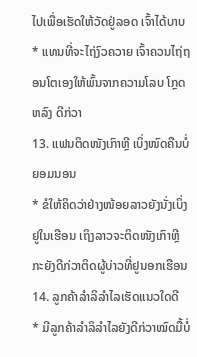ໄປເພື່ອເຮັດໃຫ້ວັດຢູ່ລອດ ເຈົ້າໄດ້ບາບ * ແທນທີ່ຈະໄຖ່ງົວຄວາຍ ເຈົ້າຄວນໄຖ່ຖອນໂຕເອງໃຫ້ພົ້ນຈາກຄວາມໂລບ ໂກຼດ ຫລົງ ດີກ່ວາ
13. ແຟນຕິດໜັງເກົາຫຼີ ເບິ່ງໜົດຄືນບໍ່ຍອມນອນ
* ຂໍໃຫ້ຄິດວ່າຢ່າງໜ້ອຍລາວຍັງນັ່ງເບິ່ງຢູໃນເຮືອນ ເຖິງລາວຈະຕິດໜັງເກົາຫຼີ ກະຍັງດີກ່ວາຕິດຜູ້ບ່າວທີ່ຢູນອກເຮືອນ
14. ລູກຄ້າລຳລິລຳໄລເຮັດແນວໃດດີ
* ມີລູກຄ້າລຳລິລຳໄລຍັງດີກ່ວາໝົດມື້ບໍ່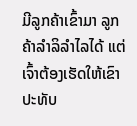ມີລູກຄ້າເຂົ້າມາ ລູກຄ້າລຳລິລຳໄລໄດ້ ແຕ່ເຈົ້າຕ້ອງເຮັດໃຫ້ເຂົາປະທັບ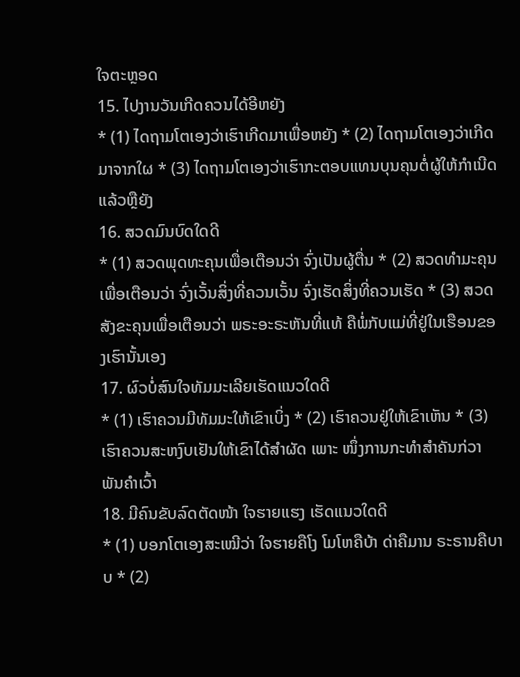ໃຈຕະຫຼອດ
15. ໄປງານວັນເກີດຄວນໄດ້ອີຫຍັງ
* (1) ໄດຖາມໂຕເອງວ່າເຮົາເກີດມາເພື່ອຫຍັງ * (2) ໄດຖາມໂຕເອງວ່າເກີດມາຈາກໃຜ * (3) ໄດຖາມໂຕເອງວ່າເຮົາກະຕອບແທນບຸນຄຸນຕໍ່ຜູ້ໃຫ້ກຳເນີດແລ້ວຫຼືຍັງ
16. ສວດມົນບົດໃດດີ
* (1) ສວດພຸດທະຄຸນເພື່ອເຕືອນວ່າ ຈົ່ງເປັນຜູ້ຕື່ນ * (2) ສວດທຳມະຄຸນເພື່ອເຕືອນວ່າ ຈົ່ງເວັ້ນສິ່ງທີ່ຄວນເວັ້ນ ຈົ່ງເຮັດສິ່ງທີ່ຄວນເຮັດ * (3) ສວດສັງຂະຄຸນເພື່ອເຕືອນວ່າ ພຣະອະຣະຫັນທີ່ແທ້ ຄືພໍ່ກັບແມ່ທີ່ຢູ່ໃນເຮືອນຂອງເຮົານັ້ນເອງ
17. ຜົວບໍ່ສົນໃຈທັມມະເລີຍເຮັດແນວໃດດີ
* (1) ເຮົາຄວນມີທັມມະໃຫ້ເຂົາເບິ່ງ * (2) ເຮົາຄວນຢູ່ໃຫ້ເຂົາເຫັນ * (3) ເຮົາຄວນສະຫງົບເຢັນໃຫ້ເຂົາໄດ້ສຳຜັດ ເພາະ ໜຶ່ງການກະທຳສຳຄັນກ່ວາພັນຄຳເວົ້າ
18. ມີຄົນຂັບລົດຕັດໜ້າ ໃຈຮາຍແຮງ ເຮັດແນວໃດດີ
* (1) ບອກໂຕເອງສະເໝີວ່າ ໃຈຮາຍຄືໂງ ໂມໂຫຄືບ້າ ດ່າຄືມານ ຣະຣານຄືບາບ * (2)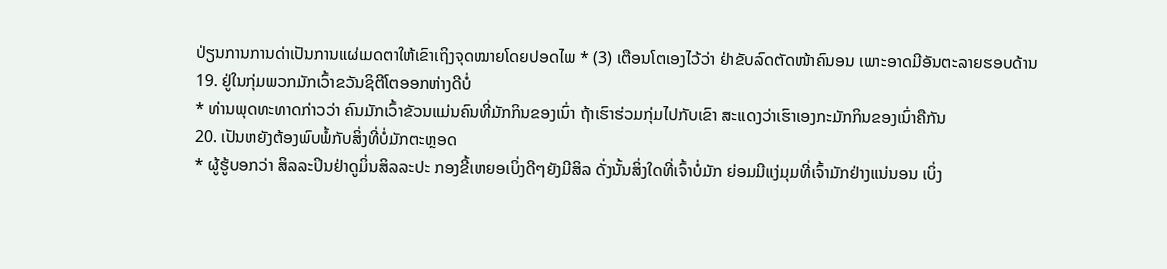ປ່ຽນການການດ່າເປັນການແຜ່ເມດຕາໃຫ້ເຂົາເຖິງຈຸດໝາຍໂດຍປອດໄພ * (3) ເຕືອນໂຕເອງໄວ້ວ່າ ຢ່າຂັບລົດຕັດໜ້າຄົນອນ ເພາະອາດມີອັນຕະລາຍຮອບດ້ານ
19. ຢູ່ໃນກຸ່ມພວກມັກເວົ້າຂວັນຊິຕີໂຕອອກຫ່າງດີບໍ່
* ທ່ານພຸດທະທາດກ່າວວ່າ ຄົນມັກເວົ້າຂັວນແມ່ນຄົນທີ່ມັກກິນຂອງເນົ່າ ຖ້າເຮົາຮ່ວມກຸ່ມໄປກັບເຂົາ ສະແດງວ່າເຮົາເອງກະມັກກິນຂອງເນົ່າຄືກັນ
20. ເປັນຫຍັງຕ້ອງພົບພໍ້ກັບສິ່ງທີ່ບໍ່ມັກຕະຫຼອດ
* ຜູ້ຮູ້ບອກວ່າ ສິລລະປິນຢ່າດູມິ່ນສິລລະປະ ກອງຂີ້ເຫຍອເບິ່ງດີໆຍັງມີສິລ ດັ່ງນັ້ນສິ່ງໃດທີ່ເຈົ້າບໍ່ມັກ ຍ່ອມມີແງ່ມຸມທີ່ເຈົ້າມັກຢ່າງແນ່ນອນ ເບິ່ງ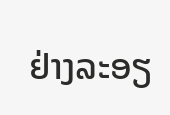ຢ່າງລະອຽ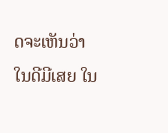ດຈະເຫັນວ່າ ໃນດີມີເສຍ ໃນ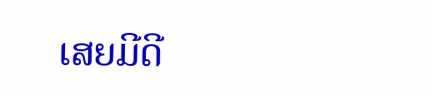ເສຍມີດີ